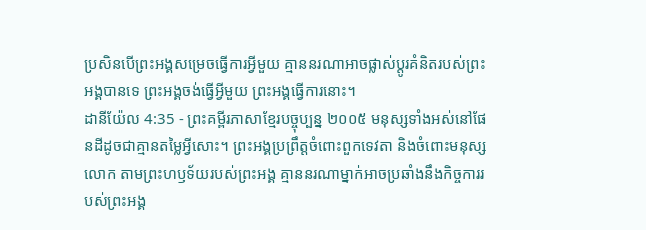ប្រសិនបើព្រះអង្គសម្រេចធ្វើការអ្វីមួយ គ្មាននរណាអាចផ្លាស់ប្ដូរគំនិតរបស់ព្រះអង្គបានទេ ព្រះអង្គចង់ធ្វើអ្វីមួយ ព្រះអង្គធ្វើការនោះ។
ដានីយ៉ែល 4:35 - ព្រះគម្ពីរភាសាខ្មែរបច្ចុប្បន្ន ២០០៥ មនុស្សទាំងអស់នៅផែនដីដូចជាគ្មានតម្លៃអ្វីសោះ។ ព្រះអង្គប្រព្រឹត្តចំពោះពួកទេវតា និងចំពោះមនុស្សលោក តាមព្រះហឫទ័យរបស់ព្រះអង្គ គ្មាននរណាម្នាក់អាចប្រឆាំងនឹងកិច្ចការរបស់ព្រះអង្គ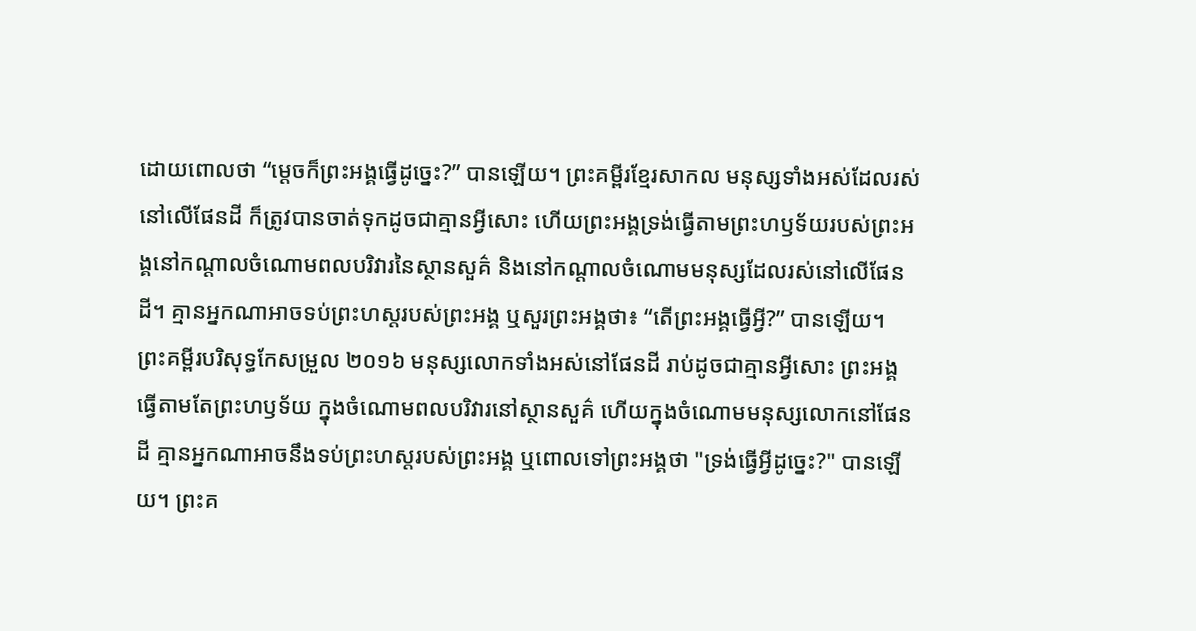ដោយពោលថា “ម្ដេចក៏ព្រះអង្គធ្វើដូច្នេះ?” បានឡើយ។ ព្រះគម្ពីរខ្មែរសាកល មនុស្សទាំងអស់ដែលរស់នៅលើផែនដី ក៏ត្រូវបានចាត់ទុកដូចជាគ្មានអ្វីសោះ ហើយព្រះអង្គទ្រង់ធ្វើតាមព្រះហឫទ័យរបស់ព្រះអង្គនៅកណ្ដាលចំណោមពលបរិវារនៃស្ថានសួគ៌ និងនៅកណ្ដាលចំណោមមនុស្សដែលរស់នៅលើផែនដី។ គ្មានអ្នកណាអាចទប់ព្រះហស្តរបស់ព្រះអង្គ ឬសួរព្រះអង្គថា៖ “តើព្រះអង្គធ្វើអ្វី?” បានឡើយ។ ព្រះគម្ពីរបរិសុទ្ធកែសម្រួល ២០១៦ មនុស្សលោកទាំងអស់នៅផែនដី រាប់ដូចជាគ្មានអ្វីសោះ ព្រះអង្គធ្វើតាមតែព្រះហឫទ័យ ក្នុងចំណោមពលបរិវារនៅស្ថានសួគ៌ ហើយក្នុងចំណោមមនុស្សលោកនៅផែនដី គ្មានអ្នកណាអាចនឹងទប់ព្រះហស្តរបស់ព្រះអង្គ ឬពោលទៅព្រះអង្គថា "ទ្រង់ធ្វើអ្វីដូច្នេះ?" បានឡើយ។ ព្រះគ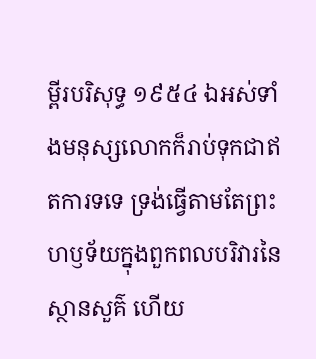ម្ពីរបរិសុទ្ធ ១៩៥៤ ឯអស់ទាំងមនុស្សលោកក៏រាប់ទុកជាឥតការទទេ ទ្រង់ធ្វើតាមតែព្រះហឫទ័យក្នុងពួកពលបរិវារនៃស្ថានសួគ៌ ហើយ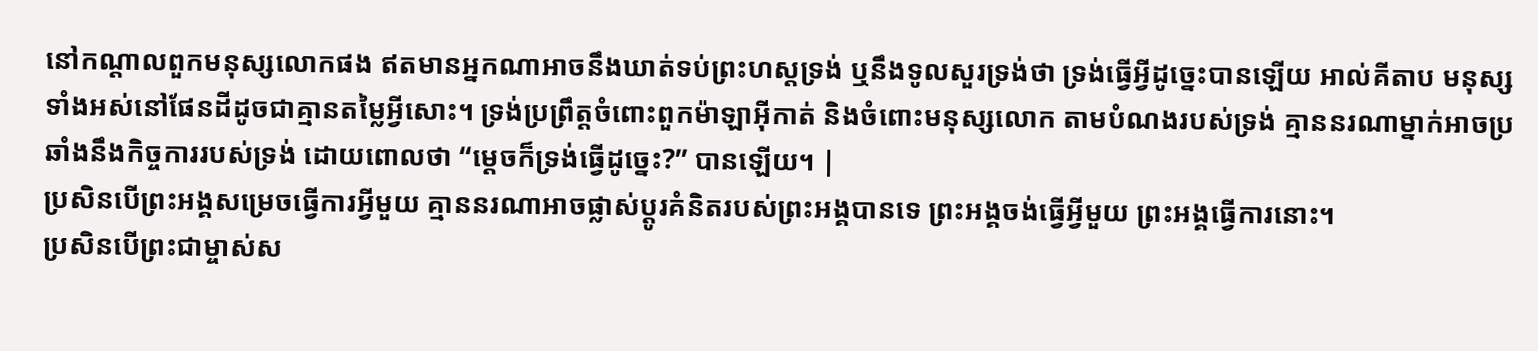នៅកណ្តាលពួកមនុស្សលោកផង ឥតមានអ្នកណាអាចនឹងឃាត់ទប់ព្រះហស្តទ្រង់ ឬនឹងទូលសួរទ្រង់ថា ទ្រង់ធ្វើអ្វីដូច្នេះបានឡើយ អាល់គីតាប មនុស្សទាំងអស់នៅផែនដីដូចជាគ្មានតម្លៃអ្វីសោះ។ ទ្រង់ប្រព្រឹត្តចំពោះពួកម៉ាឡាអ៊ីកាត់ និងចំពោះមនុស្សលោក តាមបំណងរបស់ទ្រង់ គ្មាននរណាម្នាក់អាចប្រឆាំងនឹងកិច្ចការរបស់ទ្រង់ ដោយពោលថា “ម្ដេចក៏ទ្រង់ធ្វើដូច្នេះ?” បានឡើយ។ |
ប្រសិនបើព្រះអង្គសម្រេចធ្វើការអ្វីមួយ គ្មាននរណាអាចផ្លាស់ប្ដូរគំនិតរបស់ព្រះអង្គបានទេ ព្រះអង្គចង់ធ្វើអ្វីមួយ ព្រះអង្គធ្វើការនោះ។
ប្រសិនបើព្រះជាម្ចាស់ស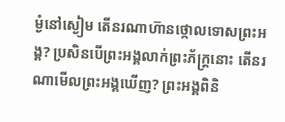ម្ងំនៅស្ងៀម តើនរណាហ៊ានថ្កោលទោសព្រះអង្គ? ប្រសិនបើព្រះអង្គលាក់ព្រះភ័ក្ត្រនោះ តើនរណាមើលព្រះអង្គឃើញ? ព្រះអង្គពិនិ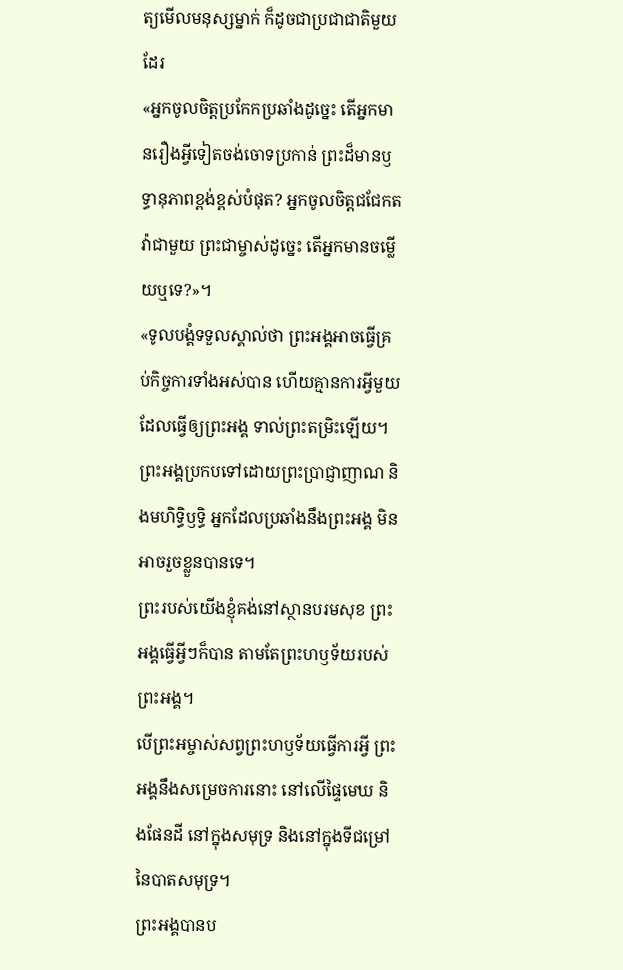ត្យមើលមនុស្សម្នាក់ ក៏ដូចជាប្រជាជាតិមួយដែរ
«អ្នកចូលចិត្តប្រកែកប្រឆាំងដូច្នេះ តើអ្នកមានរឿងអ្វីទៀតចង់ចោទប្រកាន់ ព្រះដ៏មានឫទ្ធានុភាពខ្ពង់ខ្ពស់បំផុត? អ្នកចូលចិត្តជជែកតវ៉ាជាមួយ ព្រះជាម្ចាស់ដូច្នេះ តើអ្នកមានចម្លើយឬទេ?»។
«ទូលបង្គំទទួលស្គាល់ថា ព្រះអង្គអាចធ្វើគ្រប់កិច្ចការទាំងអស់បាន ហើយគ្មានការអ្វីមួយដែលធ្វើឲ្យព្រះអង្គ ទាល់ព្រះតម្រិះឡើយ។
ព្រះអង្គប្រកបទៅដោយព្រះប្រាជ្ញាញាណ និងមហិទ្ធិឫទ្ធិ អ្នកដែលប្រឆាំងនឹងព្រះអង្គ មិនអាចរួចខ្លួនបានទេ។
ព្រះរបស់យើងខ្ញុំគង់នៅស្ថានបរមសុខ ព្រះអង្គធ្វើអ្វីៗក៏បាន តាមតែព្រះហឫទ័យរបស់ព្រះអង្គ។
បើព្រះអម្ចាស់សព្វព្រះហឫទ័យធ្វើការអ្វី ព្រះអង្គនឹងសម្រេចការនោះ នៅលើផ្ទៃមេឃ និងផែនដី នៅក្នុងសមុទ្រ និងនៅក្នុងទីជម្រៅនៃបាតសមុទ្រ។
ព្រះអង្គបានប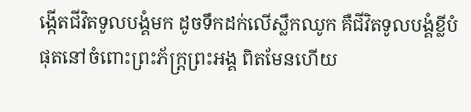ង្កើតជីវិតទូលបង្គំមក ដូចទឹកដក់លើស្លឹកឈូក គឺជីវិតទូលបង្គំខ្លីបំផុតនៅចំពោះព្រះភ័ក្ត្រព្រះអង្គ ពិតមែនហើយ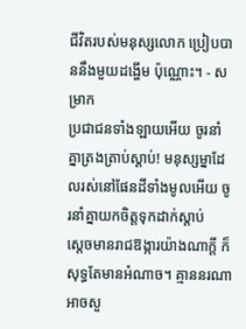ជីវិតរបស់មនុស្សលោក ប្រៀបបាននឹងមួយដង្ហើម ប៉ុណ្ណោះ។ - សម្រាក
ប្រជាជនទាំងឡាយអើយ ចូរនាំគ្នាត្រងត្រាប់ស្ដាប់! មនុស្សម្នាដែលរស់នៅផែនដីទាំងមូលអើយ ចូរនាំគ្នាយកចិត្តទុកដាក់ស្ដាប់
ស្ដេចមានរាជឱង្ការយ៉ាងណាក្ដី ក៏សុទ្ធតែមានអំណាច។ គ្មាននរណាអាចសួ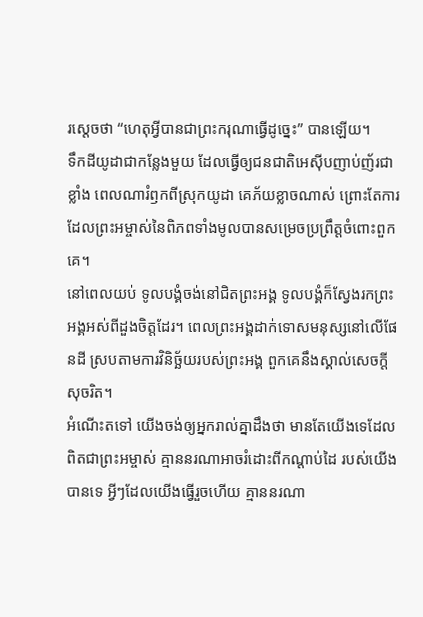រស្ដេចថា “ហេតុអ្វីបានជាព្រះករុណាធ្វើដូច្នេះ” បានឡើយ។
ទឹកដីយូដាជាកន្លែងមួយ ដែលធ្វើឲ្យជនជាតិអេស៊ីបញាប់ញ័រជាខ្លាំង ពេលណារំឭកពីស្រុកយូដា គេភ័យខ្លាចណាស់ ព្រោះតែការដែលព្រះអម្ចាស់នៃពិភពទាំងមូលបានសម្រេចប្រព្រឹត្តចំពោះពួកគេ។
នៅពេលយប់ ទូលបង្គំចង់នៅជិតព្រះអង្គ ទូលបង្គំក៏ស្វែងរកព្រះអង្គអស់ពីដួងចិត្តដែរ។ ពេលព្រះអង្គដាក់ទោសមនុស្សនៅលើផែនដី ស្របតាមការវិនិច្ឆ័យរបស់ព្រះអង្គ ពួកគេនឹងស្គាល់សេចក្ដីសុចរិត។
អំណើះតទៅ យើងចង់ឲ្យអ្នករាល់គ្នាដឹងថា មានតែយើងទេដែលពិតជាព្រះអម្ចាស់ គ្មាននរណាអាចរំដោះពីកណ្ដាប់ដៃ របស់យើងបានទេ អ្វីៗដែលយើងធ្វើរួចហើយ គ្មាននរណា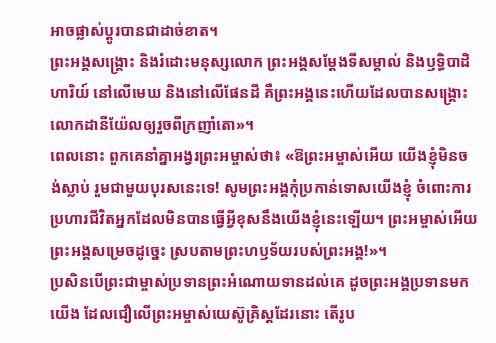អាចផ្លាស់ប្ដូរបានជាដាច់ខាត។
ព្រះអង្គសង្គ្រោះ និងរំដោះមនុស្សលោក ព្រះអង្គសម្តែងទីសម្គាល់ និងឫទ្ធិបាដិហារិយ៍ នៅលើមេឃ និងនៅលើផែនដី គឺព្រះអង្គនេះហើយដែលបានសង្គ្រោះ លោកដានីយ៉ែលឲ្យរួចពីក្រញាំតោ»។
ពេលនោះ ពួកគេនាំគ្នាអង្វរព្រះអម្ចាស់ថា៖ «ឱព្រះអម្ចាស់អើយ យើងខ្ញុំមិនចង់ស្លាប់ រួមជាមួយបុរសនេះទេ! សូមព្រះអង្គកុំប្រកាន់ទោសយើងខ្ញុំ ចំពោះការប្រហារជីវិតអ្នកដែលមិនបានធ្វើអ្វីខុសនឹងយើងខ្ញុំនេះឡើយ។ ព្រះអម្ចាស់អើយ ព្រះអង្គសម្រេចដូច្នេះ ស្របតាមព្រះហឫទ័យរបស់ព្រះអង្គ!»។
ប្រសិនបើព្រះជាម្ចាស់ប្រទានព្រះអំណោយទានដល់គេ ដូចព្រះអង្គប្រទានមកយើង ដែលជឿលើព្រះអម្ចាស់យេស៊ូគ្រិស្តដែរនោះ តើរូប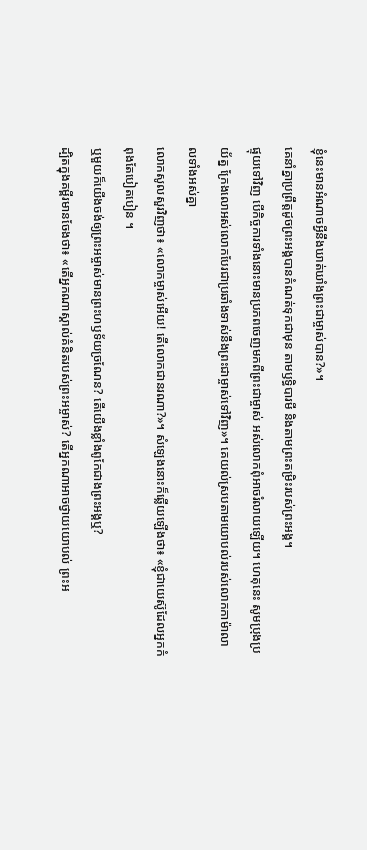ខ្ញុំនេះមានអំណាចអ្វីនឹងឃាត់ឃាំងព្រះជាម្ចាស់បាន?»។
គេនាំគ្នាប្រព្រឹត្តដូចព្រះអង្គបានកំណត់ទុកជាមុន តាមឫទ្ធិបារមី និងតាមព្រះតម្រិះរបស់ព្រះអង្គ។
ផ្ទុយទៅវិញ បើកិច្ចការទាំងនោះមានប្រភពចេញមកពីព្រះជាម្ចាស់ អស់លោកពុំអាចរំលាយឡើយ។ ហេតុនេះ សូមប្រុងប្រយ័ត្ន ក្រែងលោអស់លោកបែរជាប្រឆាំងទាស់នឹងព្រះជាម្ចាស់ទៅវិញ»។ គេយល់ស្របតាមយោបល់របស់លោកកាម៉ាលាលទាំងអស់គ្នា
លោកសូលសួរវិញថា៖ «លោកម្ចាស់អើយ! តើលោកជានរណា?»។ សំឡេងនោះក៏ឆ្លើយឡើងថា៖ «ខ្ញុំជាយេស៊ូដែលអ្នកកំពុងតែបៀតបៀន ។
ឬមួយក៏យើងចង់ឲ្យព្រះអម្ចាស់មានព្រះហឫទ័យច្រណែន? តើយើងខ្លាំងពូកែជាងព្រះអង្គឬ?
ដ្បិតក្នុងគម្ពីរមានចែងថា៖ «តើអ្នកណាស្គាល់គំនិតរបស់ព្រះអម្ចាស់? តើអ្នកណាអាចថ្វាយយោបល់ ព្រះអ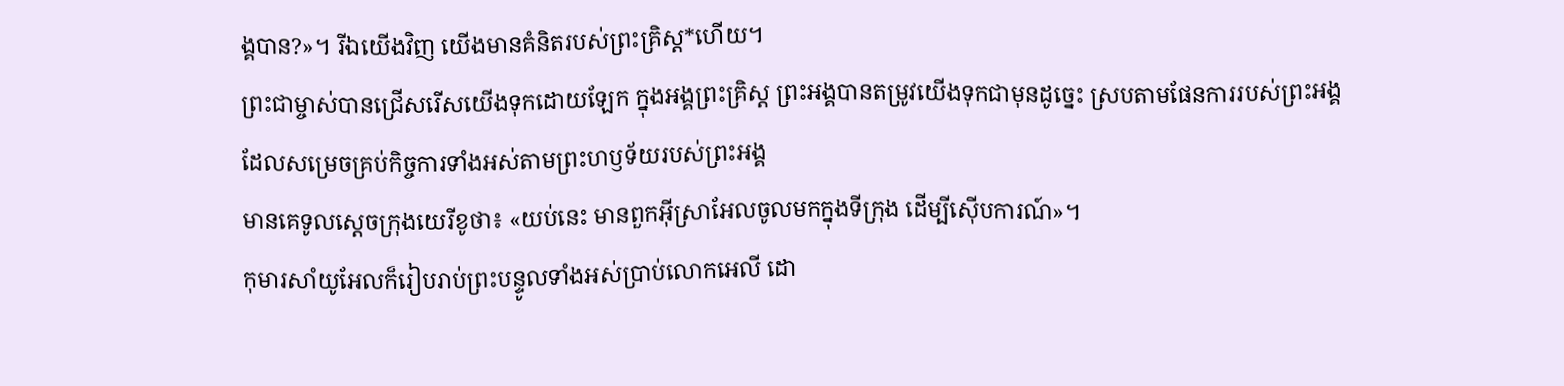ង្គបាន?»។ រីឯយើងវិញ យើងមានគំនិតរបស់ព្រះគ្រិស្ត*ហើយ។
ព្រះជាម្ចាស់បានជ្រើសរើសយើងទុកដោយឡែក ក្នុងអង្គព្រះគ្រិស្ត ព្រះអង្គបានតម្រូវយើងទុកជាមុនដូច្នេះ ស្របតាមផែនការរបស់ព្រះអង្គ ដែលសម្រេចគ្រប់កិច្ចការទាំងអស់តាមព្រះហឫទ័យរបស់ព្រះអង្គ
មានគេទូលស្ដេចក្រុងយេរីខូថា៖ «យប់នេះ មានពួកអ៊ីស្រាអែលចូលមកក្នុងទីក្រុង ដើម្បីស៊ើបការណ៍»។
កុមារសាំយូអែលក៏រៀបរាប់ព្រះបន្ទូលទាំងអស់ប្រាប់លោកអេលី ដោ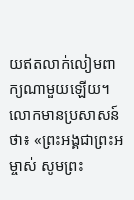យឥតលាក់លៀមពាក្យណាមួយឡើយ។ លោកមានប្រសាសន៍ថា៖ «ព្រះអង្គជាព្រះអម្ចាស់ សូមព្រះ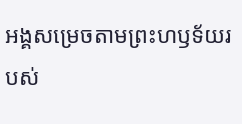អង្គសម្រេចតាមព្រះហឫទ័យរបស់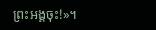ព្រះអង្គចុះ!»។